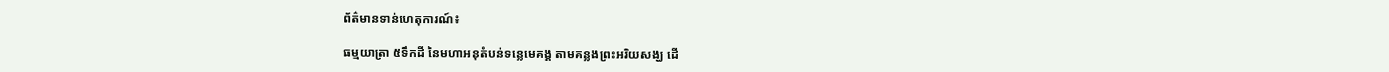ព័ត៌មានទាន់ហេតុការណ៍៖

ធម្មយាត្រា ៥ទឹកដី នៃមហាអនុតំបន់ទន្លេមេគង្គ តាមគន្លងព្រះអរិយសង្ឃ ដើ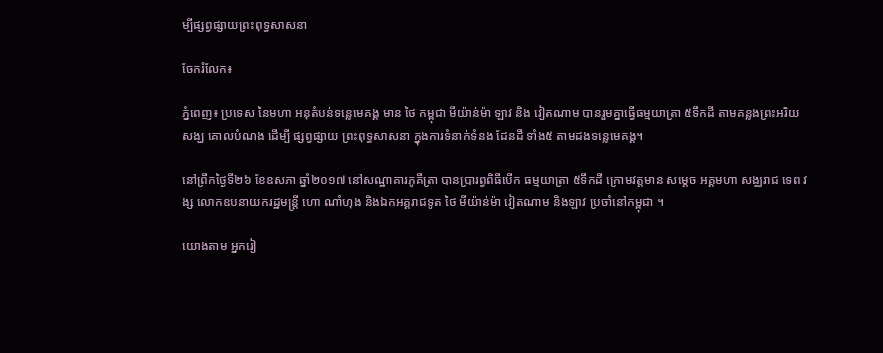ម្បីផ្សព្វផ្សាយព្រះពុទ្ធសាសនា

ចែករំលែក៖

ភ្នំពេញ៖ ប្រទេស នៃមហា អនុតំបន់ទន្លេមេគង្គ មាន ថៃ កម្ពុជា មីយ៉ាន់ម៉ា ឡាវ និង វៀតណាម បានរួមគ្នាធ្វើធម្មយាត្រា ៥ទឹកដី តាមគន្លងព្រះអរិយសង្ឃ គោលបំណង ដើម្បី ផ្សព្វផ្សាយ ព្រះពុទ្ធសាសនា ក្នុងការទំនាក់ទំនង ដែនដី ទាំង៥ តាមដងទន្លេមេគង្គ។

នៅព្រឹកថ្ងៃទី២៦ ខែឧសភា ឆ្នាំ២០១៧ នៅសណ្ឋាគារភូគីត្រា បានប្រារព្វពិធីបើក ធម្មយាត្រា ៥ទឹកដី ក្រោមវត្តមាន សម្តេច អគ្គមហា សង្ឈរាជ ទេព វង្ស លោកឧបនាយករដ្ឋមន្ត្រី ហោ ណាំហុង និងឯកអគ្គរាជទូត ថៃ មីយ៉ាន់ម៉ា វៀតណាម និងឡាវ ប្រចាំនៅកម្ពុជា ។

យោងតាម អ្នករៀ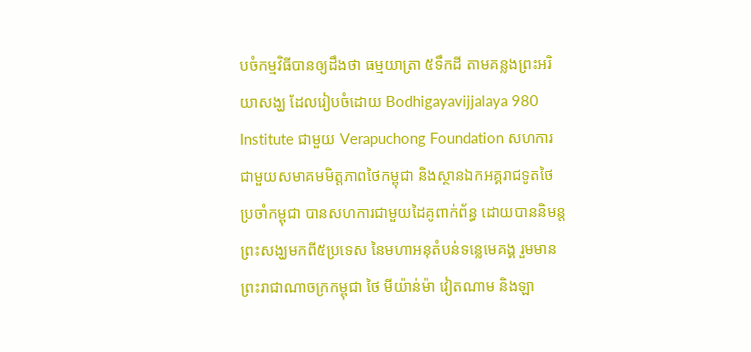បចំកម្មវិធីបានឲ្យដឹងថា ធម្មយាត្រា ៥ទឹកដី តាមគន្លងព្រះអរិយាសង្ឃ ដែលរៀបចំដោយ Bodhigayavijjalaya 980 Institute ជាមួយ Verapuchong Foundation សហការជាមួយសមាគមមិត្តភាពថៃកម្ពុជា និងស្ថានឯកអគ្គរាជទូតថៃប្រចាំកម្ពុជា បានសហការជាមួយដៃគូពាក់ព័ន្ធ ដោយបាននិមន្តព្រះសង្ឃមកពី៥ប្រទេស នៃមហាអនុតំបន់ទន្លេមេគង្គ រួមមានព្រះរាជាណាចក្រកម្ពុជា ថៃ មីយ៉ាន់ម៉ា វៀតណាម និងឡា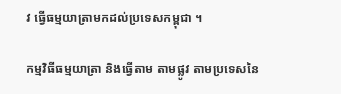វ ធ្វើធម្មយាត្រាមកដល់ប្រទេសកម្ពុជា ។

កម្មវិធីធម្មយាត្រា និងធ្វើតាម តាមផ្លូវ តាមប្រទេសនៃ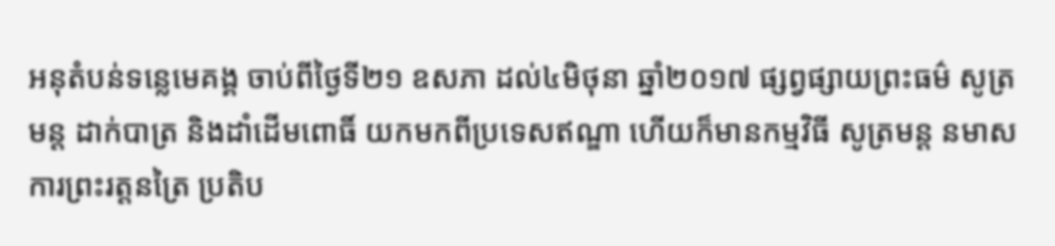អនុតំបន់ទន្លេមេគង្គ ចាប់ពីថ្ងៃទី២១ ឧសភា ដល់៤មិថុនា ឆ្នាំ២០១៧ ផ្សព្វផ្សាយព្រះធម៌ សូត្រមន្ត ដាក់បាត្រ និងដាំដើមពោធិ៍ យកមកពីប្រទេសឥណ្ឌា ហើយក៏មានកម្មវិធី សូត្រមន្ត នមាសការព្រះរត្តនត្រៃ ប្រតិប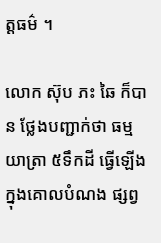ត្តធម៌ ។

លោក ស៊ុប ភះ ឆៃ ក៏បាន ថ្លែងបញ្ជាក់ថា ធម្មយាត្រា ៥ទឹកដី ធ្វើឡើងក្នុងគោលបំណង ផ្សព្វ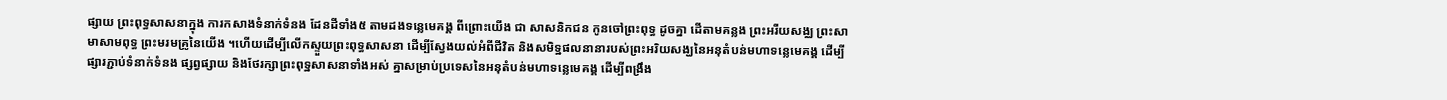ផ្សាយ ព្រះពុទ្ធសាសនាក្នុង ការកសាងទំនាក់ទំនង ដែនដីទាំង៥ តាមដងទន្លេមេគង្គ ពីព្រោះយើង ជា សាសនិកជន កូនចៅព្រះពុទ្ធ ដូចគ្នា ដើតាមគន្លង ព្រះអរីយសង្ឈ ព្រះសាមាសាមពុទ្ធ ព្រះមរមគ្រូនៃយើង ។ហើយដើម្បីលើកស្ទួយព្រះពុទ្ធសាសនា ដើម្បីស្វែងយល់អំពីជីវិត និងសមិទ្ឋផលនានារបស់ព្រះអរិយសង្ឃនៃអនុតំបន់មហាទន្លេមេគង្គ ដើម្បីផ្សារភ្ជាប់ទំនាក់ទំនង ផ្សព្វផ្សាយ និងថែរក្សាព្រះពុទ្ឋសាសនាទាំងអស់ គ្នាសម្រាប់ប្រទេសនៃអនុតំបន់មហាទន្លេមេគង្គ ដើម្បីពង្រឹង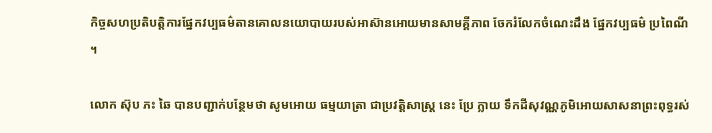កិច្ចសហប្រតិបត្តិការផ្នែកវប្បធម៌តានគោលនយោបាយរបស់អាស៊ានអោយមានសាមគ្គីភាព ចែករំលែកចំណេះដឹង ផ្នែកវប្បធម៌ ប្រពៃណី ។

លោក ស៊ុប ភះ ឆៃ បានបញ្ជាក់បន្ថែមថា សូមអោយ ធម្មយាត្រា ជាប្រវត្តិសាស្ត្រ នេះ ប្រែ ក្លាយ ទឹកដីសុវណ្ណភូមិអោយសាសនាព្រះពុទ្ធរស់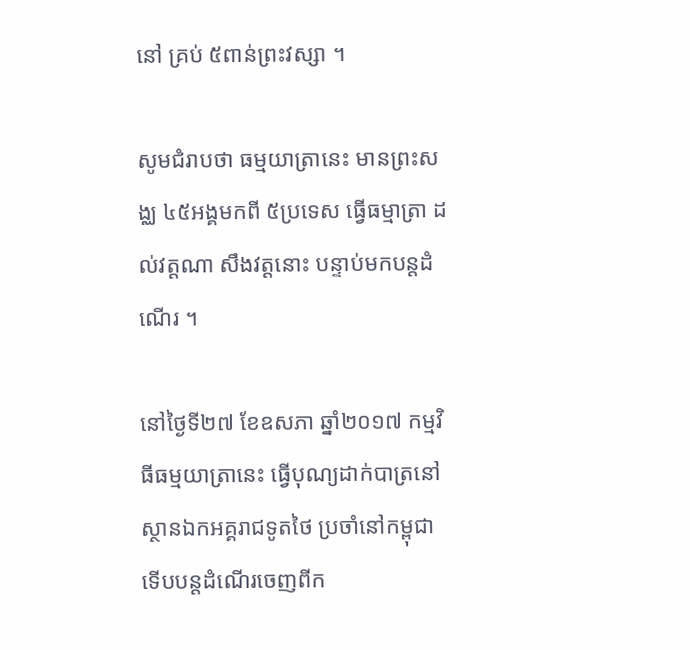នៅ គ្រប់ ៥ពាន់ព្រះវស្សា ។

សូមជំរាបថា ធម្មយាត្រានេះ មានព្រះសង្ឈ ៤៥អង្គមកពី ៥ប្រទេស ធ្វើធម្មាត្រា ដល់វត្តណា សឹងវត្តនោះ បន្ទាប់មកបន្តដំណើរ ។

នៅថ្ងៃទី២៧ ខែឧសភា ឆ្នាំ២០១៧ កម្មវិធីធម្មយាត្រានេះ ធ្វើបុណ្យដាក់បាត្រនៅស្ថានឯកអគ្គរាជទូតថៃ ប្រចាំនៅកម្ពុជា ទើបបន្តដំណើរចេញពីក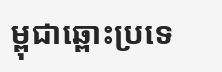ម្ពុជាឆ្ពោះប្រទេ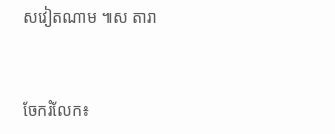សវៀតណាម ៕ស តារា


ចែករំលែក៖